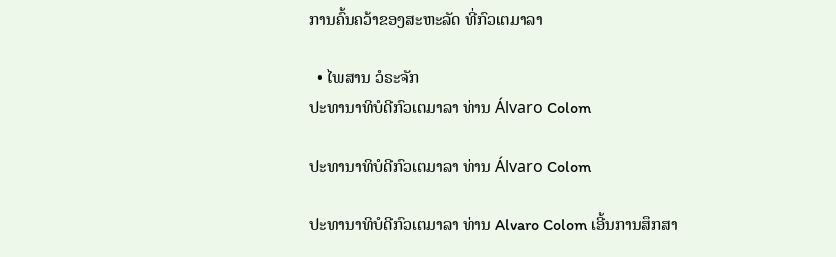ການຄົ້ນຄວ້າຂອງສະຫະລັດ ທີ່ກົວເຕມາລາ

  • ໄພສານ ວໍຣະຈັກ
ປະທານາທິບໍດີກົວເຕມາລາ ທ່ານ Álvaro Colom

ປະທານາທິບໍດີກົວເຕມາລາ ທ່ານ Álvaro Colom

ປະທານາທິບໍດີກົວເຕມາລາ ທ່ານ Alvaro Colom ເອີ້ນການສຶກສາ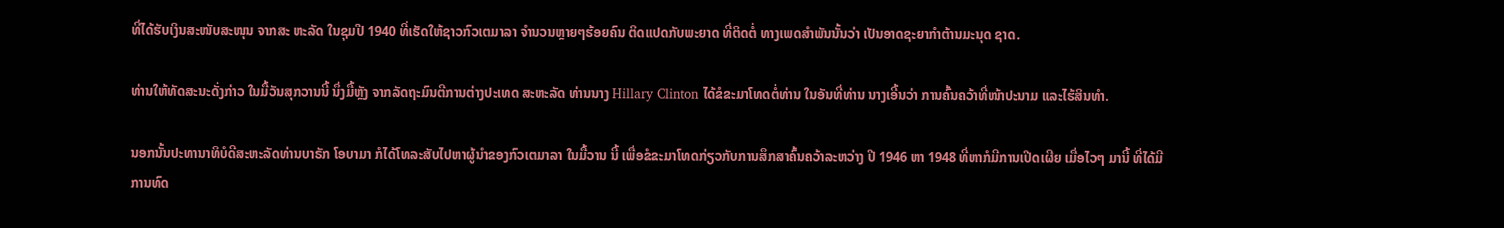ທີ່ໄດ້ຮັບເງິນສະໜັບສະໜຸນ ຈາກສະ ຫະລັດ ໃນຊຸມປີ 1940 ທີ່ເຮັດໃຫ້ຊາວກົວເຕມາລາ ຈຳນວນຫຼາຍໆຮ້ອຍຄົນ ຕິດແປດກັບພະຍາດ ທີ່ຕິດຕໍ່ ທາງເພດສຳພັນນັ້ນວ່າ ເປັນອາດຊະຍາກຳຕ້ານມະນຸດ ຊາດ.

ທ່ານໃຫ້ທັດສະນະດັ່ງກ່າວ ໃນມື້ວັນສຸກວານນີ້ ນຶ່ງມື້ຫຼັງ ຈາກລັດຖະມົນຕີການຕ່າງປະເທດ ສະຫະລັດ ທ່ານນາງ Hillary Clinton ໄດ້ຂໍຂະມາໂທດຕໍ່ທ່ານ ໃນອັນທີ່ທ່ານ ນາງເອີ້ນວ່າ ການຄົ້ນຄວ້າທີ່ໜ້າປະນາມ ແລະໄຮ້ສິນທຳ.

ນອກນັ້ນປະທານາທິບໍດີສະຫະລັດທ່ານບາຣັກ ໂອບາມາ ກໍໄດ້ໂທລະສັບໄປຫາຜູ້ນຳຂອງກົວເຕມາລາ ໃນມື້ວານ ນີ້ ເພື່ອຂໍຂະມາໂທດກ່ຽວກັບການສຶກສາຄົ້ນຄວ້າລະຫວ່າງ ປີ 1946 ຫາ 1948 ທີ່ຫາກໍມີການເປີດເຜີຍ ເມື່ອໄວໆ ມານີ້ ທີ່ໄດ້ມີການທົດ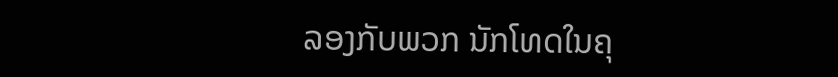ລອງກັບພວກ ນັກໂທດໃນຄຸ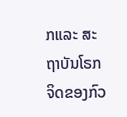ກແລະ ສະຖາບັນໂຣກຈິດຂອງກົວ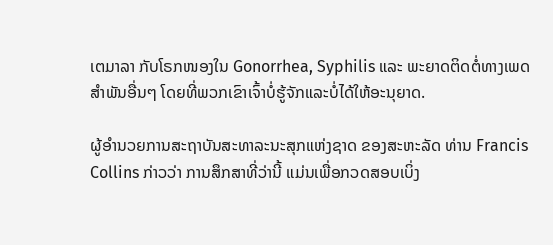ເຕມາລາ ກັບໂຣກໜອງໃນ Gonorrhea, Syphilis ແລະ ພະຍາດຕິດຕໍ່ທາງເພດສຳພັນອື່ນໆ ໂດຍທີ່ພວກເຂົາເຈົ້າບໍ່ຮູ້ຈັກແລະບໍ່ໄດ້ໃຫ້ອະນຸຍາດ.

ຜູ້ອຳນວຍການສະຖາບັນສະທາລະນະສຸກແຫ່ງຊາດ ຂອງສະຫະລັດ ທ່ານ Francis Collins ກ່າວວ່າ ການສຶກສາທີ່ວ່ານີ້ ແມ່ນເພື່ອກວດສອບເບິ່ງ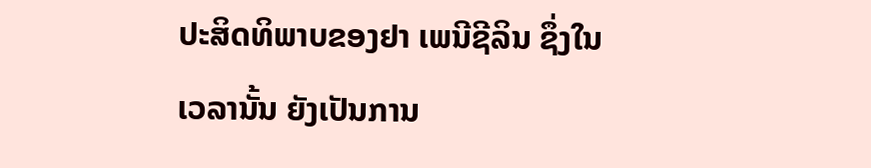ປະສິດທິພາບຂອງຢາ ເພນີຊີລິນ ຊຶ່ງໃນເວລານັ້ນ ຍັງເປັນການ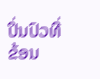ປິ່ນປົວທີ່ຂ້ອນ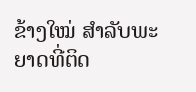ຂ້າງໃໝ່ ສຳລັບພະຍາດທີ່ຕິດ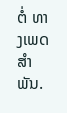ຕໍ່ ທາງເພດສຳພັນ.